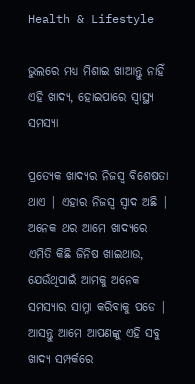Health & Lifestyle

ଭୁଲରେ ମଧ୍ୟ ମିଶାଇ ଖାଆନ୍ତୁ ନାହିଁ ଏହି ଖାଦ୍ୟ, ହୋଇପାରେ ସ୍ୱାସ୍ଥ୍ୟ ସମସ୍ୟା

ପ୍ରତ୍ୟେକ ଖାଦ୍ୟର ନିଜସ୍ୱ ବିଶେଷତା ଥାଏ | ଏହାର ନିଜସ୍ୱ ସ୍ୱାଦ ଅଛି | ଅନେକ ଥର ଆମେ ଖାଦ୍ୟରେ ଏମିତି କିଛି ଜିନିଷ ଖାଇଥାଉ, ଯେଉଁଥିପାଇଁ ଆମକୁ ଅନେକ ସମସ୍ୟାର ସାମ୍ନା କରିବାକୁ ପଡେ | ଆସନ୍ତୁ ଆମେ ଆପଣଙ୍କୁ ଏହି ସବୁ ଖାଦ୍ୟ ସମ୍ପର୍କରେ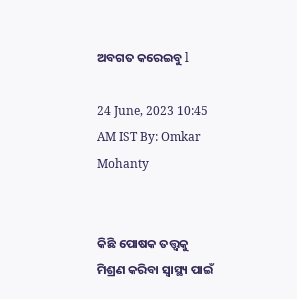ଅବଗତ କରେଇବୁ l

24 June, 2023 10:45 AM IST By: Omkar Mohanty


କିଛି ପୋଷକ ତତ୍ତ୍ୱକୁ ମିଶ୍ରଣ କରିବା ସ୍ୱାସ୍ଥ୍ୟ ପାଇଁ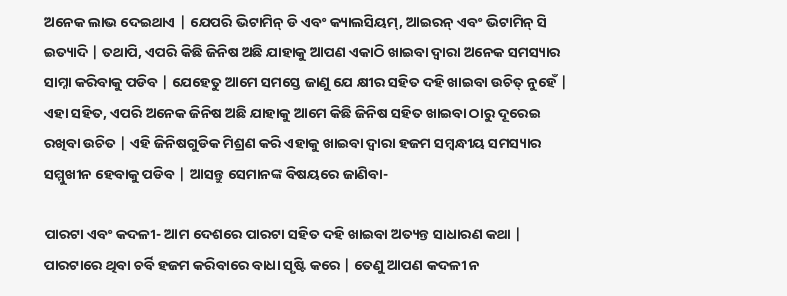ଅନେକ ଲାଭ ଦେଇଥାଏ | ଯେପରି ଭିଟାମିନ୍ ଡି ଏବଂ କ୍ୟାଲସିୟମ୍, ଆଇରନ୍ ଏବଂ ଭିଟାମିନ୍ ସି ଇତ୍ୟାଦି | ତଥାପି, ଏପରି କିଛି ଜିନିଷ ଅଛି ଯାହାକୁ ଆପଣ ଏକାଠି ଖାଇବା ଦ୍ୱାରା ଅନେକ ସମସ୍ୟାର ସାମ୍ନା କରିବାକୁ ପଡିବ | ଯେହେତୁ ଆମେ ସମସ୍ତେ ଜାଣୁ ଯେ କ୍ଷୀର ସହିତ ଦହି ଖାଇବା ଉଚିତ୍ ନୁହେଁ | ଏହା ସହିତ, ଏପରି ଅନେକ ଜିନିଷ ଅଛି ଯାହାକୁ ଆମେ କିଛି ଜିନିଷ ସହିତ ଖାଇବା ଠାରୁ ଦୂରେଇ ରଖିବା ଉଚିତ | ଏହି ଜିନିଷଗୁଡିକ ମିଶ୍ରଣ କରି ଏହାକୁ ଖାଇବା ଦ୍ୱାରା ହଜମ ସମ୍ବନ୍ଧୀୟ ସମସ୍ୟାର ସମ୍ମୁଖୀନ ହେବାକୁ ପଡିବ | ଆସନ୍ତୁ ସେମାନଙ୍କ ବିଷୟରେ ଜାଣିବା-

ପାରଟା ଏବଂ କଦଳୀ- ଆମ ଦେଶରେ ପାରଟା ସହିତ ଦହି ଖାଇବା ଅତ୍ୟନ୍ତ ସାଧାରଣ କଥା | ପାରଟାରେ ଥିବା ଚର୍ବି ହଜମ କରିବାରେ ବାଧା ସୃଷ୍ଟି କରେ | ତେଣୁ ଆପଣ କଦଳୀ ନ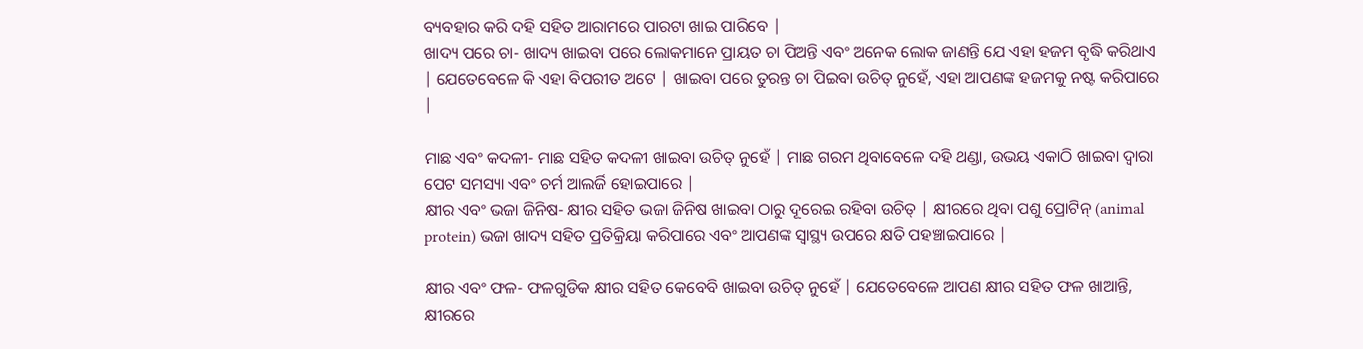ବ୍ୟବହାର କରି ଦହି ସହିତ ଆରାମରେ ପାରଟା ଖାଇ ପାରିବେ |
ଖାଦ୍ୟ ପରେ ଚା- ଖାଦ୍ୟ ଖାଇବା ପରେ ଲୋକମାନେ ପ୍ରାୟତ ଚା ପିଅନ୍ତି ଏବଂ ଅନେକ ଲୋକ ଜାଣନ୍ତି ଯେ ଏହା ହଜମ ବୃଦ୍ଧି କରିଥାଏ | ଯେତେବେଳେ କି ଏହା ବିପରୀତ ଅଟେ | ଖାଇବା ପରେ ତୁରନ୍ତ ଚା ପିଇବା ଉଚିତ୍ ନୁହେଁ, ଏହା ଆପଣଙ୍କ ହଜମକୁ ନଷ୍ଟ କରିପାରେ |

ମାଛ ଏବଂ କଦଳୀ- ମାଛ ସହିତ କଦଳୀ ଖାଇବା ଉଚିତ୍ ନୁହେଁ | ମାଛ ଗରମ ଥିବାବେଳେ ଦହି ଥଣ୍ଡା, ଉଭୟ ଏକାଠି ଖାଇବା ଦ୍ୱାରା ପେଟ ସମସ୍ୟା ଏବଂ ଚର୍ମ ଆଲର୍ଜି ହୋଇପାରେ |
କ୍ଷୀର ଏବଂ ଭଜା ଜିନିଷ- କ୍ଷୀର ସହିତ ଭଜା ଜିନିଷ ଖାଇବା ଠାରୁ ଦୂରେଇ ରହିବା ଉଚିତ୍ | କ୍ଷୀରରେ ଥିବା ପଶୁ ପ୍ରୋଟିନ୍ (animal protein) ଭଜା ଖାଦ୍ୟ ସହିତ ପ୍ରତିକ୍ରିୟା କରିପାରେ ଏବଂ ଆପଣଙ୍କ ସ୍ୱାସ୍ଥ୍ୟ ଉପରେ କ୍ଷତି ପହଞ୍ଚାଇପାରେ |

କ୍ଷୀର ଏବଂ ଫଳ- ଫଳଗୁଡିକ କ୍ଷୀର ସହିତ କେବେବି ଖାଇବା ଉଚିତ୍ ନୁହେଁ | ଯେତେବେଳେ ଆପଣ କ୍ଷୀର ସହିତ ଫଳ ଖାଆନ୍ତି, କ୍ଷୀରରେ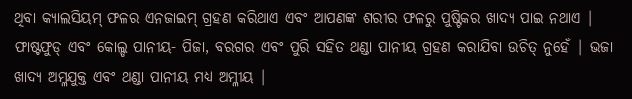ଥିବା କ୍ୟାଲସିୟମ୍ ଫଳର ଏନଜାଇମ୍ ଗ୍ରହଣ କରିଥାଏ ଏବଂ ଆପଣଙ୍କ ଶରୀର ଫଳରୁ ପୁଷ୍ଟିକର ଖାଦ୍ୟ ପାଇ ନଥାଏ |
ଫାଷ୍ଟଫୁଡ୍ ଏବଂ କୋଲ୍ଡ ପାନୀୟ- ପିଜା, ବରଗର ଏବଂ ପୁରି ସହିତ ଥଣ୍ଡା ପାନୀୟ ଗ୍ରହଣ କରାଯିବା ଉଚିତ୍ ନୁହେଁ | ଭଜା ଖାଦ୍ୟ ଅମ୍ଳଯୁକ୍ତ ଏବଂ ଥଣ୍ଡା ପାନୀୟ ମଧ୍ୟ ଅମ୍ଳୀୟ |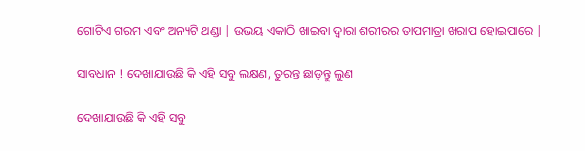ଗୋଟିଏ ଗରମ ଏବଂ ଅନ୍ୟଟି ଥଣ୍ଡା | ଉଭୟ ଏକାଠି ଖାଇବା ଦ୍ୱାରା ଶରୀରର ତାପମାତ୍ରା ଖରାପ ହୋଇପାରେ |

ସାବଧାନ ! ଦେଖାଯାଉଛି କି ଏହି ସବୁ ଲକ୍ଷଣ, ତୁରନ୍ତ ଛାଡ଼ନ୍ତୁ ଲୁଣ

ଦେଖାଯାଉଛି କି ଏହି ସବୁ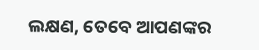ଲକ୍ଷଣ, ତେବେ ଆପଣଙ୍କର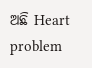ଅଛି Heart problem